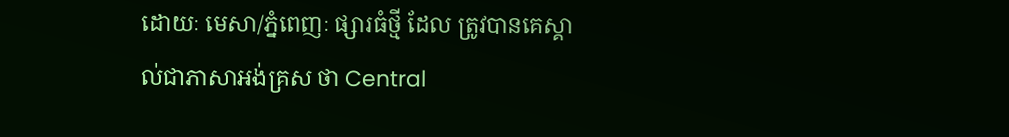ដោយៈ មេសា/ភ្នំពេញៈ ផ្សារធំថ្មី ដែល ត្រូវបានគេស្គាល់ជាភាសាអង់គ្រស ថា Central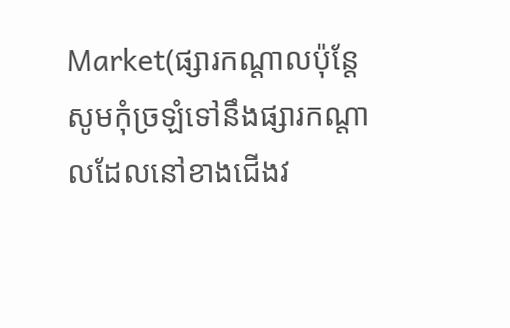Market(ផ្សារកណ្តាលប៉ុន្តែសូមកុំច្រឡំទៅនឹងផ្សារកណ្តាលដែលនៅខាងជើងវ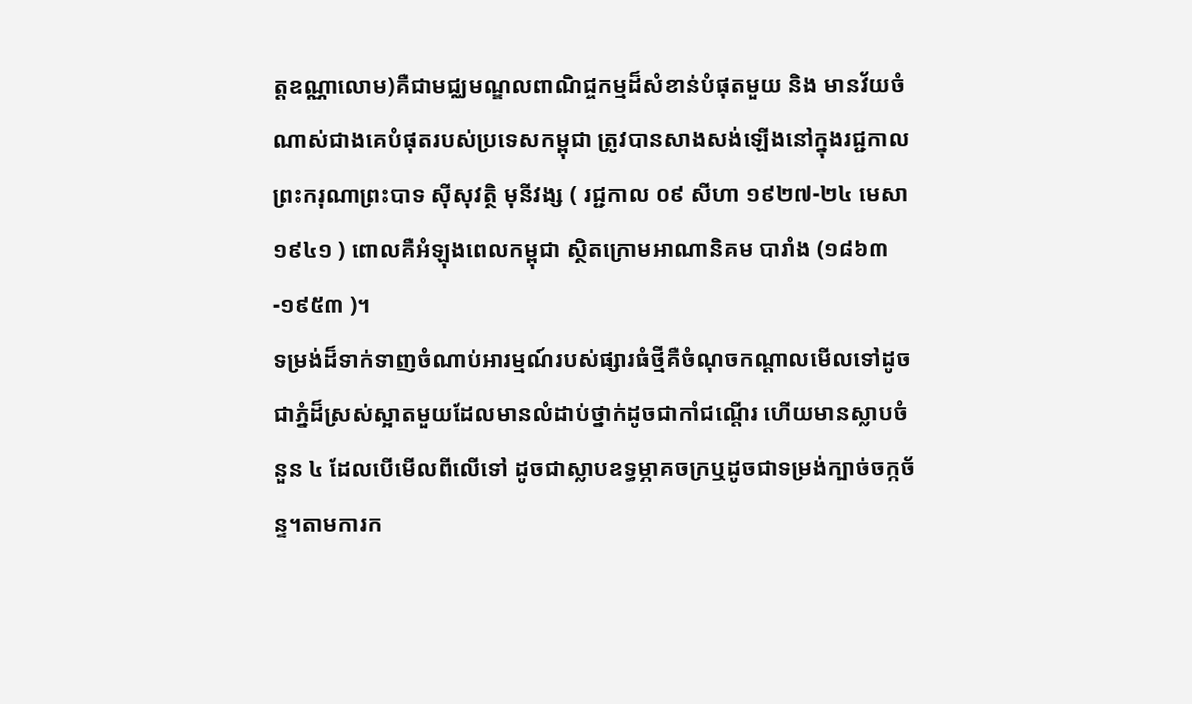ត្តឧណ្ណាលោម)គឺជាមជ្ឈមណ្ឌលពាណិជ្ចកម្មដ៏សំខាន់បំផុតមួយ និង មានវ័យចំណាស់ជាងគេបំផុតរបស់ប្រទេសកម្ពុជា ត្រូវបានសាងសង់ឡើងនៅក្នុងរជ្ជកាលព្រះករុណាព្រះបាទ ស៊ីសុវត្ថិ មុនីវង្ស ( រជ្ជកាល ០៩ សីហា ១៩២៧-២៤ មេសា ១៩៤១ ) ពោលគឺអំឡុងពេលកម្ពុជា ស្ថិតក្រោមអាណានិគម បារាំង (១៨៦៣-១៩៥៣ )។
ទម្រង់ដ៏ទាក់ទាញចំណាប់អារម្មណ៍របស់ផ្សារធំថ្មីគឺចំណុចកណ្តាលមើលទៅដូចជាភ្នំដ៏ស្រស់ស្អាតមួយដែលមានលំដាប់ថ្នាក់ដូចជាកាំជណ្តើរ ហើយមានស្លាបចំនួន ៤ ដែលបើមើលពីលើទៅ ដូចជាស្លាបឧទ្ធម្ភាគចក្រឬដូចជាទម្រង់ក្បាច់ចក្កច័ន្ទ។តាមការក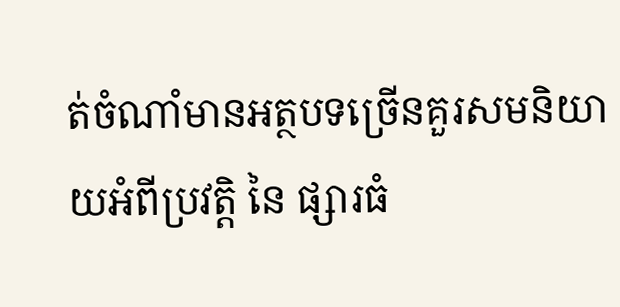ត់ចំណាំមានអត្ថបទច្រើនគួរសមនិយាយអំពីប្រវត្តិ នៃ ផ្សារធំ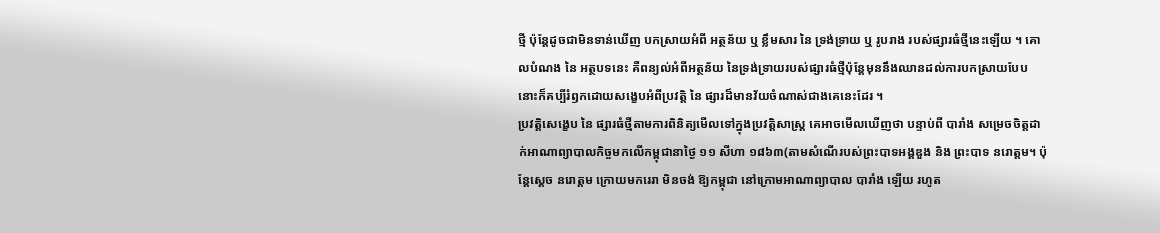ថ្មី ប៉ុន្តែដូចជាមិនទាន់ឃើញ បកស្រាយអំពី អត្ថន័យ ឬ ខ្លឹមសារ នៃ ទ្រង់ទ្រាយ ឬ រូបរាង របស់ផ្សារធំថ្មីនេះឡើយ ។ គោលបំណង នៃ អត្ថបទនេះ គឺពន្យល់អំពីអត្ថន័យ នៃទ្រង់ទ្រាយរបស់ផ្សារធំថ្មីប៉ុន្តែមុននឹងឈានដល់ការបកស្រាយបែបនោះក៏គប្បីរំឭកដោយសង្ខេបអំពីប្រវត្តិ នៃ ផ្សារដ៏មានវ័យចំណាស់ជាងគេនេះដែរ ។
ប្រវត្តិសេង្ខេប នៃ ផ្សារធំថ្មីតាមការពិនិត្យមើលទៅក្នុងប្រវត្តិសាស្ត្រ គេអាចមើលឃើញថា បន្ទាប់ពី បារាំង សម្រេចចិត្តដាក់អាណាព្យាបាលកិច្ចមកលើកម្ពុជានាថ្ងៃ ១១ សីហា ១៨៦៣(តាមសំណើរបស់ព្រះបាទអង្គឌួង និង ព្រះបាទ នរោត្តម។ ប៉ុន្តែស្តេច នរោត្តម ក្រោយមករេរា មិនចង់ ឱ្យកម្ពុជា នៅក្រោមអាណាព្យាបាល បារាំង ឡើយ រហូត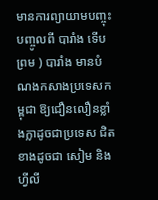មានការព្យាយាមបញ្ចុះបញ្ចូលពី បារាំង ទើបព្រម ) បារាំង មានបំណងកសាងប្រទេសកម្ពុជា ឱ្យជឿនលឿនខ្លាំងក្លាដូចជាប្រទេស ជិត ខាងដូចជា សៀម និង ហ្វីលី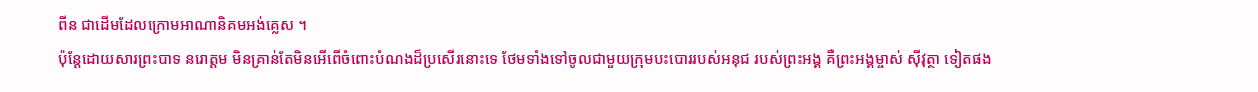ពីន ជាដើមដែលក្រោមអាណានិគមអង់គ្លេស ។
ប៉ុន្តែដោយសារព្រះបាទ នរោត្តម មិនគ្រាន់តែមិនអើពើចំពោះបំណងដ៏ប្រសើរនោះទេ ថែមទាំងទៅចូលជាមួយក្រុមបះបោររបស់អនុជ របស់ព្រះអង្គ គឺព្រះអង្គម្ចាស់ ស៊ីវុត្ថា ទៀតផង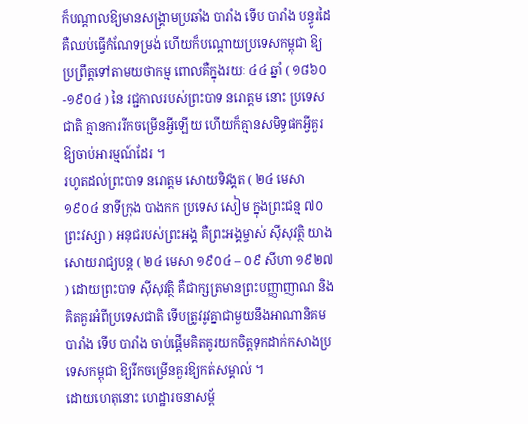ក៏បណ្តាលឱ្យមានសង្គ្រាមប្រឆាំង បារាំង ទើប បារាំង បន្ធូរដៃ គឺឈប់ធ្វើកំណែទម្រង់ ហើយក៏បណ្តោយប្រទេសកម្ពុជា ឱ្យប្រព្រឹត្តទៅតាមយថាកម្ម ពោលគឺក្នុងរយៈ ៤៤ ឆ្នាំ ( ១៨៦០-១៩០៤ ) នៃ រជ្ជកាលរបស់ព្រះបាទ នរោត្តម នោះ ប្រទេសជាតិ គ្មានការរីកចម្រើនអ្វីឡើយ ហើយក៏គ្មានសមិទ្ធផកអ្វីគួរឱ្យចាប់អារម្មណ៍ដែរ ។
រហូតដល់ព្រះបាទ នរោត្តម សោយទិវង្គត ( ២៤ មេសា ១៩០៤ នាទីក្រុង បាងកក ប្រទេស សៀម ក្នុងព្រះជន្ម ៧០ ព្រះវស្សា ) អនុជរបស់ព្រះអង្គ គឺព្រះអង្គម្ចាស់ ស៊ីសុវត្ថិ យាងសោយរាជ្យបន្ត ( ២៤ មេសា ១៩០៤ – ០៩ សីហា ១៩២៧ ) ដោយព្រះបាទ ស៊ីសុវត្ថិ គឺជាក្សត្រមានព្រះបញ្ញាញាណ និង គិតគួរអំពីប្រទេសជាតិ ទើបត្រូវរូវគ្នាជាមួយនឹងអាណានិគម បារាំង ទើប បារាំង ចាប់ផ្តើមគិតគូរយកចិត្តទុកដាក់កសាងប្រទេសកម្ពុជា ឱ្យរីកចម្រើនគួរឱ្យកត់សម្គាល់ ។
ដោយហេតុនោះ ហេដ្ឋារចនាសម្ព័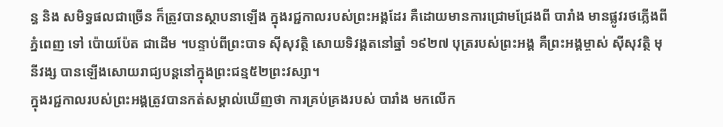ន្ធ និង សមិទ្ធផលជាច្រើន ក៏ត្រូវបានស្ថាបនាឡើង ក្នុងរជ្ជកាលរបស់ព្រះអង្គដែរ គឺដោយមានការជ្រោមជ្រែងពី បារាំង មានផ្លូវរថភ្លើងពីភ្នំពេញ ទៅ ប៉ោយប៉ែត ជាដើម ។បន្ទាប់ពីព្រះបាទ ស៊ីសុវត្ថិ សោយទិវង្គតនៅឆ្នាំ ១៩២៧ បុត្ររបស់ព្រះអង្គ គឺព្រះអង្គម្ចាស់ ស៊ីសុវត្ថិ មុនីវង្ស បានឡើងសោយរាជ្យបន្តនៅក្នុងព្រះជន្ម៥២ព្រះវស្សា។
ក្នុងរជ្ជកាលរបស់ព្រះអង្គត្រូវបានកត់សម្គាល់ឃើញថា ការគ្រប់គ្រងរបស់ បារាំង មកលើក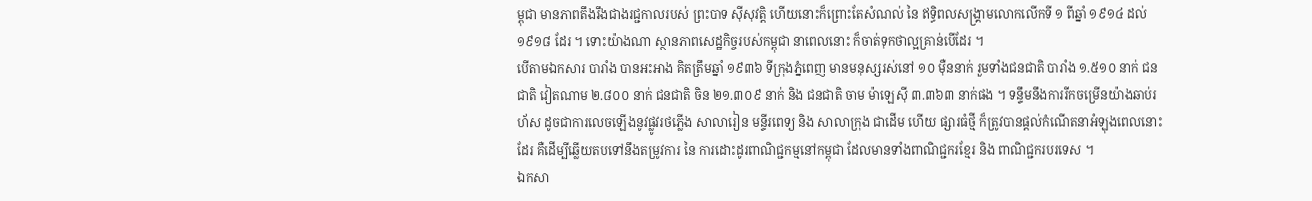ម្ពុជា មានភាពតឹងរឹងជាងរជ្ជកាលរបស់ ព្រះបាទ ស៊ីសុវត្តិ ហើយនោះក៏ព្រោះតែសំណល់ នៃ ឥទ្ធិពលសង្គ្រាមលោកលើកទី ១ ពីឆ្នាំ ១៩១៤ ដល់ ១៩១៨ ដែរ ។ ទោះយ៉ាងណា ស្ថានភាពសេដ្ឋកិច្ចរបស់កម្ពុជា នាពេលនោះ ក៏ចាត់ទុកថាល្អគ្រាន់បើដែរ ។
បើតាមឯកសារ បារាំង បានអះអាង គិតត្រឹមឆ្នាំ ១៩៣៦ ទីក្រុងភ្នំពេញ មានមនុស្សរស់នៅ ១០ ម៉ឺននាក់ រួមទាំងជនជាតិ បារាំង ១.៥១០ នាក់ ជនជាតិ វៀតណាម ២.៨០០ នាក់ ជនជាតិ ចិន ២១.៣០៩ នាក់ និង ជនជាតិ ចាម ម៉ាឡេស៊ី ៣.៣៦៣ នាក់ផង ។ ទន្ទឹមនឹងការរីកចម្រើនយ៉ាងឆាប់រហ័ស ដូចជាការលេចឡើងនូវផ្លូវរថភ្លើង សាលារៀន មន្ទីរពេទ្យ និង សាលាក្រុង ជាដើម ហើយ ផ្សារធំថ្មី ក៏ត្រូវបានផ្តល់កំណើតនាអំឡុងពេលនោះដែរ គឺដើម្បីឆ្លើយតបទៅនឹងតម្រូវការ នៃ ការដោះដូរពាណិជ្ជកម្មនៅកម្ពុជា ដែលមានទាំងពាណិជ្ជករខ្មែរ និង ពាណិជ្ជករបរទេស ។
ឯកសា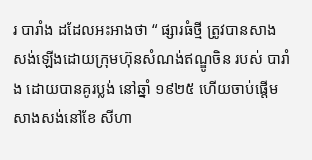រ បារាំង ដដែលអះអាងថា “ ផ្សារធំថ្មី ត្រូវបានសាងសង់ឡើងដោយក្រុមហ៊ុនសំណង់ឥណ្ឌូចិន របស់ បារាំង ដោយបានគូរប្លង់ នៅឆ្នាំ ១៩២៥ ហើយចាប់ផ្តើមសាងសង់នៅខែ សីហា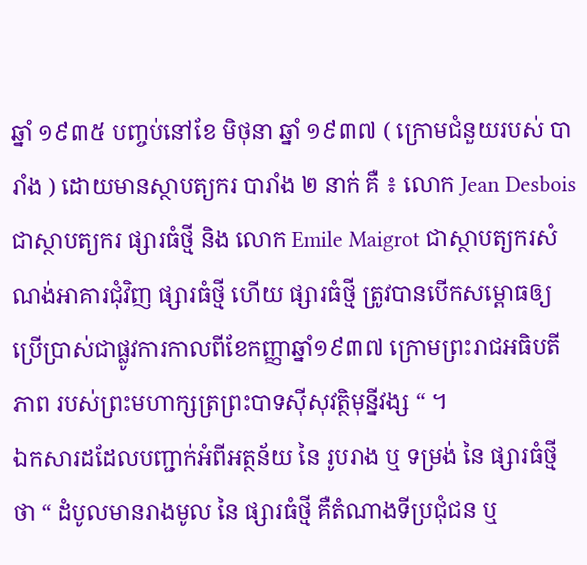ឆ្នាំ ១៩៣៥ បញ្ចប់នៅខែ មិថុនា ឆ្នាំ ១៩៣៧ ( ក្រោមជំនួយរបស់ បារាំង ) ដោយមានស្ថាបត្យករ បារាំង ២ នាក់ គឺ ៖ លោក Jean Desbois ជាស្ថាបត្យករ ផ្សារធំថ្មី និង លោក Emile Maigrot ជាស្ថាបត្យករសំណង់អាគារជុំវិញ ផ្សារធំថ្មី ហើយ ផ្សារធំថ្មី ត្រូវបានបើកសម្ពោធឲ្យប្រើប្រាស់ជាផ្លូវការកាលពីខែកញ្ញាឆ្នាំ១៩៣៧ ក្រោមព្រះរាជអធិបតីភាព របស់ព្រះមហាក្សត្រព្រះបាទស៊ីសុវត្ថិមុន្នីវង្ស “ ។
ឯកសារដដែលបញ្ជាក់អំពីអត្ថន័យ នៃ រូបរាង ឬ ទម្រង់ នៃ ផ្សារធំថ្មី ថា “ ដំបូលមានរាងមូល នៃ ផ្សារធំថ្មី គឺតំណាងទីប្រជុំជន ឬ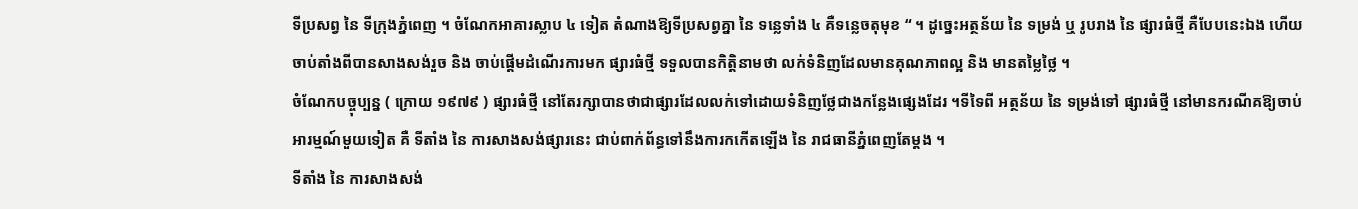ទីប្រសព្វ នៃ ទីក្រុងភ្នំពេញ ។ ចំណែកអាគារស្លាប ៤ ទៀត តំណាងឱ្យទីប្រសព្វគ្នា នៃ ទន្លេទាំង ៤ គឺទន្លេចតុមុខ “ ។ ដូច្នេះអត្ថន័យ នៃ ទម្រង់ ឬ រូបរាង នៃ ផ្សារធំថ្មី គឺបែបនេះឯង ហើយចាប់តាំងពីបានសាងសង់រួច និង ចាប់ផ្តើមដំណើរការមក ផ្សារធំថ្មី ទទួលបានកិត្តិនាមថា លក់ទំនិញដែលមានគុណភាពល្អ និង មានតម្លៃថ្លៃ ។
ចំណែកបច្ចុប្បន្ន ( ក្រោយ ១៩៧៩ ) ផ្សារធំថ្មី នៅតែរក្សាបានថាជាផ្សារដែលលក់ទៅដោយទំនិញថ្លែជាងកន្លែងផ្សេងដែរ ។ទីទៃពី អត្ថន័យ នៃ ទម្រង់ទៅ ផ្សារធំថ្មី នៅមានករណីគឱ្យចាប់អារម្មណ៍មួយទៀត គឺ ទីតាំង នៃ ការសាងសង់ផ្សារនេះ ជាប់ពាក់ព័ន្ធទៅនឹងការកកើតឡើង នៃ រាជធានីភ្នំពេញតែម្តង ។
ទីតាំង នៃ ការសាងសង់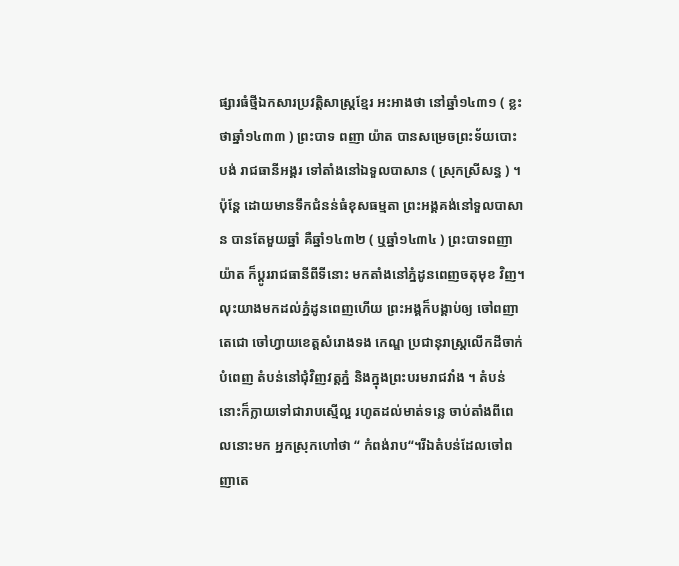ផ្សារធំថ្មីឯកសារប្រវត្តិសាស្ត្រខ្មែរ អះអាងថា នៅឆ្នាំ១៤៣១ ( ខ្លះថាឆ្នាំ១៤៣៣ ) ព្រះបាទ ពញា យ៉ាត បានសម្រេចព្រះទ័យបោះបង់ រាជធានីអង្គរ ទៅតាំងនៅឯទួលបាសាន ( ស្រុកស្រីសន្ធ ) ។ ប៉ុន្តែ ដោយមានទឹកជំនន់ធំខុសធម្មតា ព្រះអង្គគង់នៅទួលបាសាន បានតែមួយឆ្នាំ គឺឆ្នាំ១៤៣២ ( ឬឆ្នាំ១៤៣៤ ) ព្រះបាទពញាយ៉ាត ក៏ប្ដូររាជធានីពីទីនោះ មកតាំងនៅភ្នំដូនពេញចតុមុខ វិញ។
លុះយាងមកដល់ភ្នំដូនពេញហើយ ព្រះអង្គក៏បង្គាប់ឲ្យ ចៅពញាតេជោ ចៅហ្វាយខេត្តសំរោងទង កេណ្ឌ ប្រជានុរាស្ត្រលើកដីចាក់បំពេញ តំបន់នៅជុំវិញវត្តភ្នំ និងក្នុងព្រះបរមរាជវាំង ។ តំបន់នោះក៏ក្លាយទៅជារាបស្មើល្អ រហូតដល់មាត់ទន្លេ ចាប់តាំងពីពេលនោះមក អ្នកស្រុកហៅថា “ កំពង់រាប“។រីឯតំបន់ដែលចៅពញាតេ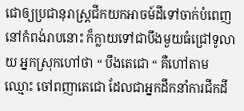ជោឲ្យប្រជានុរាស្ត្រជីកយកអាចម៍ដីទៅចាក់បំពេញនៅកំពង់រាបនោះ ក៏ក្លាយទៅជាបឹងមួយធំជ្រៅទូលាយ អ្នកស្រុកហៅថា “ បឹងតេជោ “ គឺហៅតាមឈ្មោះ ចៅពញាតេជោ ដែលជាអ្នកដឹកនាំការជីកដី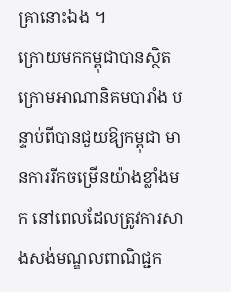គ្រានោះឯង ។
ក្រោយមកកម្ពុជាបានស្ថិតក្រោមអាណានិគមបារាំង បន្ទាប់ពីបានជួយឱ្យកម្ពុជា មានការរីកចម្រើនយ៉ាងខ្លាំងមក នៅពេលដែលត្រូវការសាងសង់មណ្ឌលពាណិជ្ជក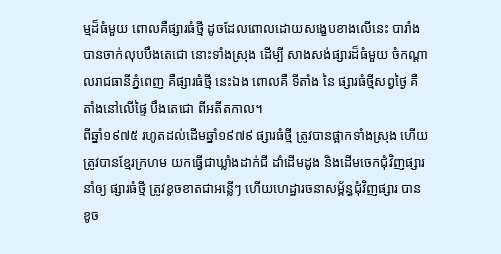ម្មដ៏ធំមួយ ពោលគឺផ្សារធំថ្មី ដូចដែលពោលដោយសង្ខេបខាងលើនេះ បារាំងបានចាក់លុបបឹងតេជោ នោះទាំងស្រុង ដើម្បី សាងសង់ផ្សារដ៏ធំមួយ ចំកណ្ដាលរាជធានីភ្នំពេញ គឺផ្សារធំថ្មី នេះឯង ពោលគឺ ទីតាំង នៃ ផ្សារធំថ្មីសព្វថ្ងៃ គឺតាំងនៅលើផ្ទៃ បឹងតេជោ ពីអតីតកាល។
ពីឆ្នាំ១៩៧៥ រហូតដល់ដើមឆ្នាំ១៩៧៩ ផ្សារធំថ្មី ត្រូវបានផ្អាកទាំងស្រុង ហើយត្រូវបានខ្មែរក្រហម យកធ្វើជាឃ្លាំងដាក់ជី ដាំដើមដូង និងដើមចេកជុំវិញផ្សារ នាំឲ្យ ផ្សារធំថ្មី ត្រូវខូចខាតជាអន្លើៗ ហើយហេដ្ឋារចនាសម្ព័ន្ធជុំវិញផ្សារ បានខូច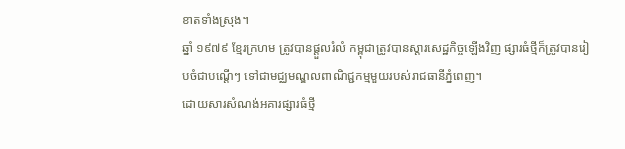ខាតទាំងស្រុង។
ឆ្នាំ ១៩៧៩ ខ្មែរក្រហម ត្រូវបានផ្តួលរំលំ កម្ពុជាត្រូវបានស្ដារសេដ្ឋកិច្ចឡើងវិញ ផ្សារធំថ្មីក៏ត្រូវបានរៀបចំជាបណ្ដើៗ ទៅជាមជ្ឈមណ្ឌលពាណិជ្ជកម្មមួយរបស់រាជធានីភ្នំពេញ។
ដោយសារសំណង់អគារផ្សារធំថ្មី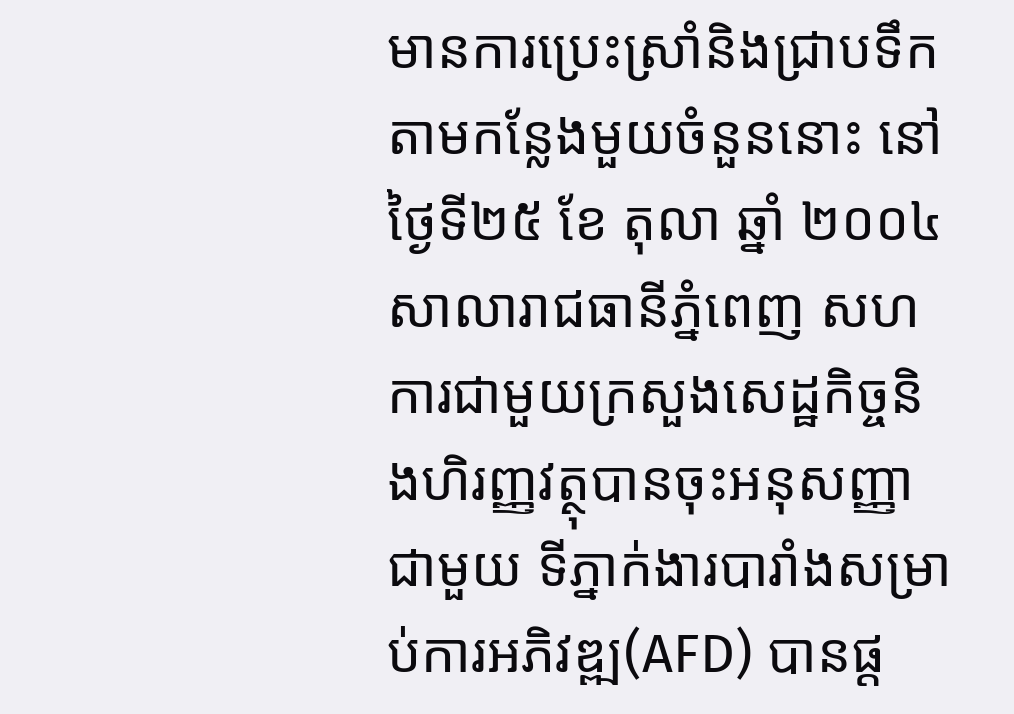មានការប្រេះស្រាំនិងជ្រាបទឹកតាមកន្លែងមួយចំនួននោះ នៅថ្ងៃទី២៥ ខែ តុលា ឆ្នាំ ២០០៤ សាលារាជធានីភ្នំពេញ សហការជាមួយក្រសួងសេដ្ឋកិច្ចនិងហិរញ្ញវត្ថុបានចុះអនុសញ្ញាជាមួយ ទីភ្នាក់ងារបារាំងសម្រាប់ការអភិវឌ្ឍ(AFD) បានផ្ដ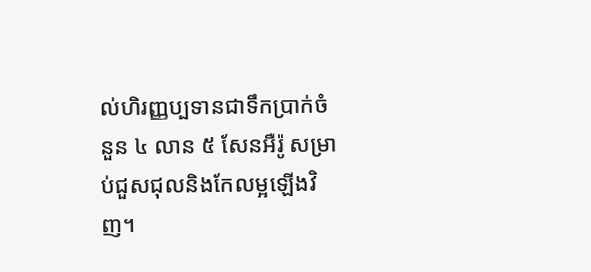ល់ហិរញ្ញប្បទានជាទឹកប្រាក់ចំនួន ៤ លាន ៥ សែនអឺរ៉ូ សម្រាប់ជួសជុលនិងកែលម្អឡើងវិញ។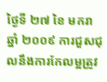ថ្ងៃទី ២៧ ខៃ មករា ឆ្នាំ ២០០៩ ការជួសជុលនឹងការកែលម្អត្រូវ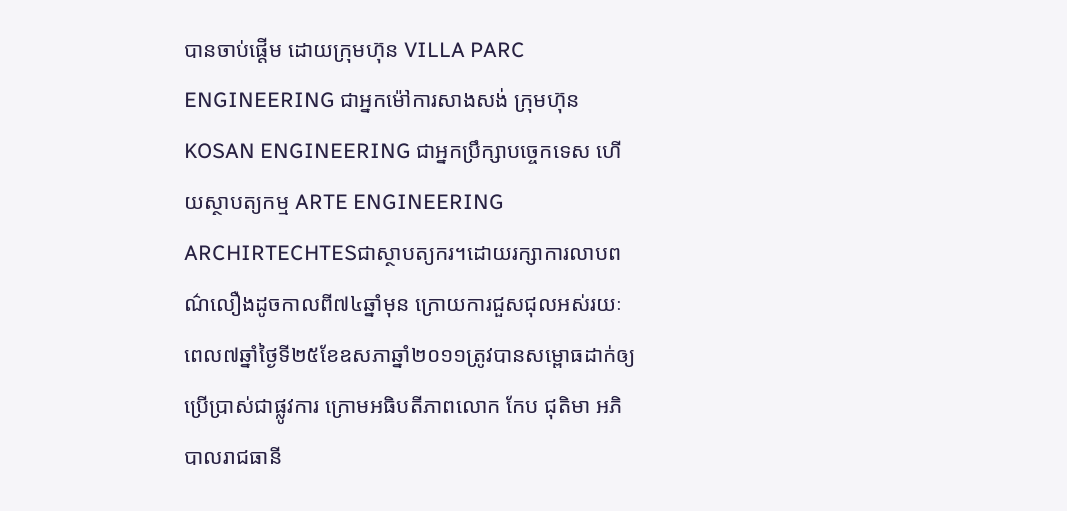បានចាប់ផ្ដើម ដោយក្រុមហ៊ុន VILLA PARC ENGINEERING ជាអ្នកម៉ៅការសាងសង់ ក្រុមហ៊ុន KOSAN ENGINEERING ជាអ្នកប្រឹក្សាបច្ចេកទេស ហើយស្ថាបត្យកម្ម ARTE ENGINEERING ARCHIRTECHTESជាស្ថាបត្យករ។ដោយរក្សាការលាបពណ៌លឿងដូចកាលពី៧៤ឆ្នាំមុន ក្រោយការជួសជុលអស់រយៈពេល៧ឆ្នាំថ្ងៃទី២៥ខែឧសភាឆ្នាំ២០១១ត្រូវបានសម្ពោធដាក់ឲ្យប្រើប្រាស់ជាផ្លូវការ ក្រោមអធិបតីភាពលោក កែប ជុតិមា អភិបាលរាជធានី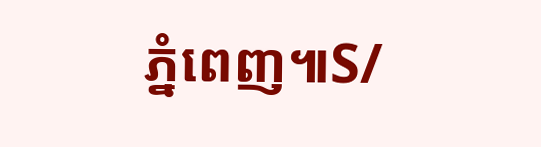ភ្នំពេញ៕S/